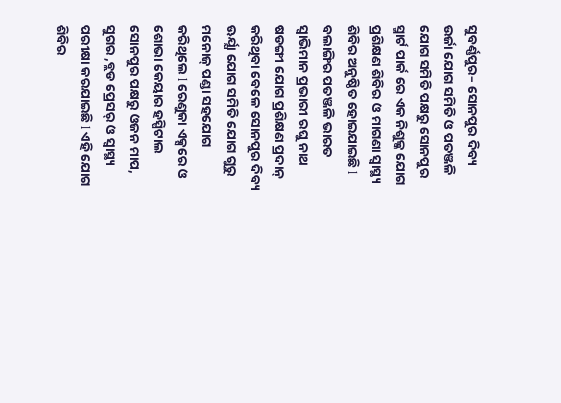ସୁବର୍ଣ୍ଣପୁର– ସୋନପୁର ଦିବ୍ୟ ଉର୍ଜା ଯୋଗ ସମିତି ଓ ପତଞ୍ଜଳି ଯୋଗ ସମିତି ପକ୍ଷରୁ ସୋନପୁର ସ୍ମାର୍ଟ ପାର୍କ ରେ ଏକ ନିଶୁଳ୍କ ଯୋଗ ପ୍ରଶିକ୍ଷଣ ଶିବିର ଓ ମାଗଣା ସ୍ବାସ୍ଥ୍ୟ ଶିବିର ଅନୁଷ୍ଠିତ ହୋଇଯାଇଛି l ବଲାଙ୍ଗିର ପତଞ୍ଜଳି ଭାରତ ସ୍ଵାଭିମାନ ପ୍ରଭାରୀ ରଘୁ ନାଥ ଷଡଙ୍ଗୀ ଯୋଗ ପ୍ରଶିକ୍ଷଣ ପ୍ରଦାନ୍ କରିଥିବା ବେଳେ ସୋନପୁର ଦିବ୍ୟ ଊର୍ଯ୍ଯା ଯୋଗ ସମିତି ଯୋଗ ଗୁରୁ ମନୋଜ୍ ପଣ୍ଡା ସହଯୋଗ କରିଥିଲେ l ରେଣୁକା ଏକ୍ସରେ ଓ ଶୋଭା କେୟାର ହସ୍ପିଟାଲ ସୋନପୁର ପକ୍ଷରୁ ଓଜନ ମାପ, ସୁଗର ,ବ୍ଲଡ ପ୍ରେସର୍ ଓ ସ୍ୱାସ୍ଥ୍ୟ ପରୀକ୍ଷା କରଯାଇଛି l ଏହି ଯୋଗ ଶିବିର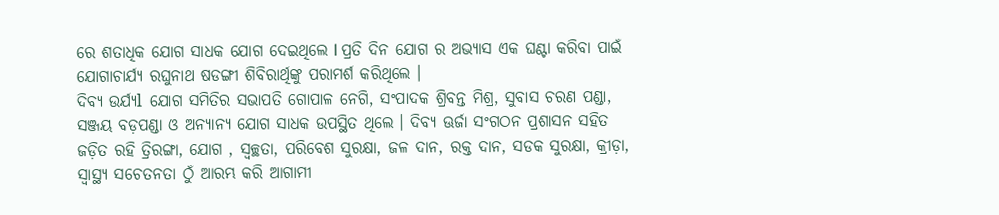ରେ ଶତାଧିକ ଯୋଗ ସାଧକ ଯୋଗ ଦେଇଥିଲେ l ପ୍ରତି ଦିନ ଯୋଗ ର ଅଭ୍ୟାସ ଏକ ଘଣ୍ଟା କରିବା ପାଇଁ ଯୋଗାଚାର୍ଯ୍ୟ ରଘୁନାଥ ଷଡଙ୍ଗୀ ଶିବିରାର୍ଥିଙ୍କୁ ପରାମର୍ଶ କରିଥିଲେ ।
ଦିବ୍ୟ ଉର୍ଯ୍ଯl ଯୋଗ ସମିତିର ସଭାପତି ଗୋପାଳ ନେଗି, ସଂପାଦକ ଶ୍ରିବନ୍ତ ମିଶ୍ର, ସୁବାସ ଚରଣ ପଣ୍ଡା, ସଞ୍ଜୟ ବଡ଼ପଣ୍ଡା ଓ ଅନ୍ୟାନ୍ୟ ଯୋଗ ସାଧକ ଉପସ୍ଥିତ ଥିଲେ । ଦିବ୍ୟ ଊର୍ଜା ସଂଗଠନ ପ୍ରଶାସନ ସହିତ ଜଡ଼ିତ ରହି ତ୍ରିରଙ୍ଗା, ଯୋଗ , ସ୍ଵଚ୍ଛତା, ପରିବେଶ ସୁରକ୍ଷା, ଜଳ ଦାନ, ରକ୍ତ ଦାନ, ସଡକ ସୁରକ୍ଷା, କ୍ରୀଡ଼ା, ସ୍ଵାସ୍ଥ୍ୟ ସଚେତନତା ଠୁଁ ଆରମ୍ଭ କରି ଆଗାମୀ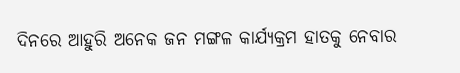ଦିନରେ ଆହୁରି ଅନେକ ଜନ ମଙ୍ଗଳ କାର୍ଯ୍ୟକ୍ରମ ହାତକୁ ନେବାର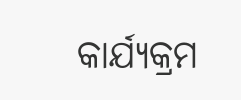କାର୍ଯ୍ୟକ୍ରମ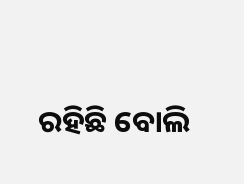ରହିଛି ବୋଲି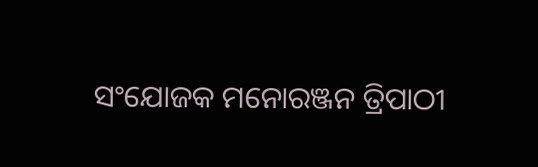ସଂଯୋଜକ ମନୋରଞ୍ଜନ ତ୍ରିପାଠୀ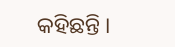କହିଛନ୍ତି ।